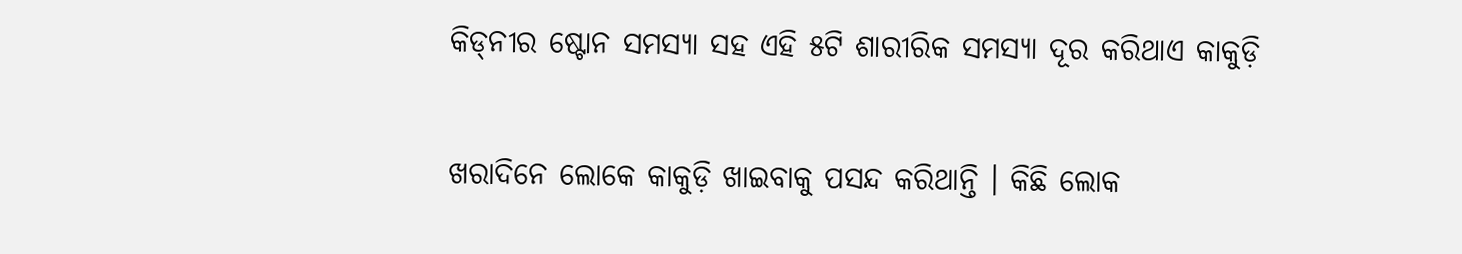କିଡ୍‌ନୀର ଷ୍ଟୋନ ସମସ୍ୟା ସହ ଏହି ୫ଟି ଶାରୀରିକ ସମସ୍ୟା ଦୂର କରିଥାଏ କାକୁଡ଼ି

ଖରାଦିନେ ଲୋକେ କାକୁଡ଼ି ଖାଇବାକୁ ପସନ୍ଦ କରିଥାନ୍ତି । କିଛି ଲୋକ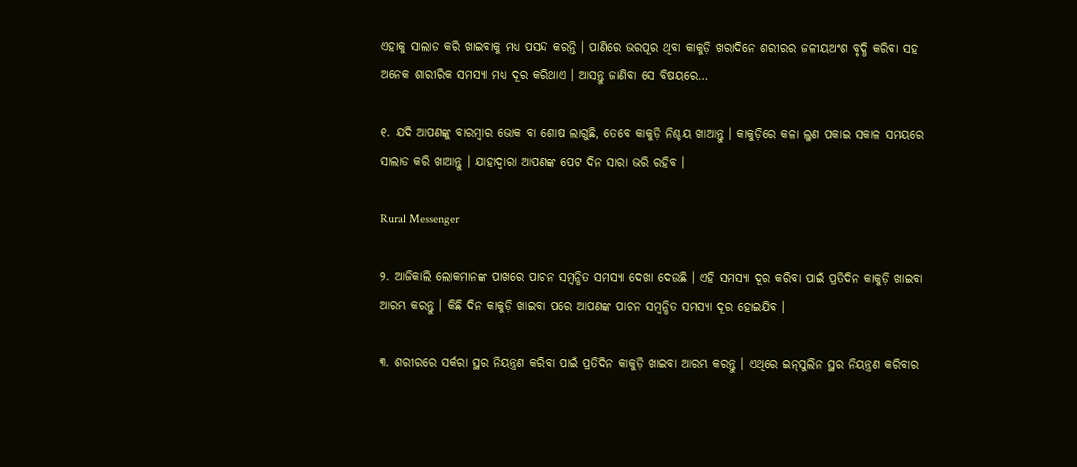ଏହାକୁ ସାଲାଡ କରି ଖାଇବାକୁ ମଧ୍ୟ ପସନ୍ଦ କରନ୍ତି । ପାଣିରେ ଭରପୂର ଥିବା କାକୁଡ଼ି ଖରାଦିନେ ଶରୀରର ଜଳୀୟଅଂଶ ବୃଦ୍ଧି କରିବା ସହ ଅନେକ ଶାରୀରିକ ସମସ୍ୟା ମଧ୍ୟ ଦୂର କରିଥାଏ । ଆସନ୍ତୁ ଜାଣିବା ସେ ବିଷୟରେ…

୧. ଯଦି ଆପଣଙ୍କୁ ବାରମ୍ବାର ଭୋକ ବା ଶୋଷ ଲାଗୁଛି, ତେବେ କାକୁଡ଼ି ନିଶ୍ଚୟ ଖାଆନ୍ତୁ । କାକୁଡ଼ିରେ କଳା ଲୁଣ ପକାଇ ସକାଳ ସମୟରେ ସାଲାଡ କରି ଖାଆନ୍ତୁ । ଯାହାଦ୍ୱାରା ଆପଣଙ୍କ ପେଟ ଦିନ ସାରା ଭରି ରହିବ ।

Rural Messenger

୨. ଆଜିକାଲି ଲୋକମାନଙ୍କ ପାଖରେ ପାଚନ ସମ୍ବନ୍ଧିତ ସମସ୍ୟା ଦେଖା ଦେଉଛି । ଏହି ସମସ୍ୟା ଦୂର କରିବା ପାଇଁ ପ୍ରତିଦିନ କାକୁଡ଼ି ଖାଇବା ଆରମ୍ଭ କରନ୍ତୁ । କିଛି ଦିନ କାକୁଡ଼ି ଖାଇବା ପରେ ଆପଣଙ୍କ ପାଚନ ସମ୍ବନ୍ଧିତ ସମସ୍ୟା ଦୂର ହୋଇଯିବ ।

୩. ଶରୀରରେ ସର୍କରା ସ୍ଥର ନିୟନ୍ତ୍ରଣ କରିବା ପାଇଁ ପ୍ରତିଦିନ କାକୁଡ଼ି ଖାଇବା ଆରମ୍ଭ କରନ୍ତୁ । ଏଥିରେ ଇନ୍‌ସୁଲିନ ସ୍ଥର ନିୟନ୍ତ୍ରଣ କରିବାର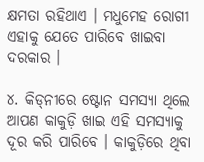କ୍ଷମତା ରହିଥାଏ । ମଧୁମେହ ରୋଗୀ ଏହାକୁ ଯେତେ ପାରିବେ ଖାଇବା ଦରକାର ।

୪. କିଡ୍‌ନୀରେ ଷ୍ଟୋନ ସମସ୍ୟା ଥିଲେ ଆପଣ କାକୁଡ଼ି ଖାଇ ଏହି ସମସ୍ୟାକୁ ଦୂର କରି ପାରିବେ । କାକୁଡ଼ିରେ ଥିବା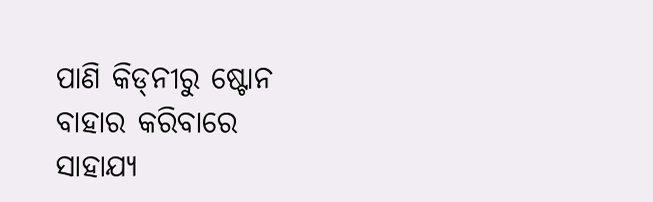ପାଣି କିଡ୍‌ନୀରୁ ଷ୍ଟୋନ ବାହାର କରିବାରେ ସାହାଯ୍ୟ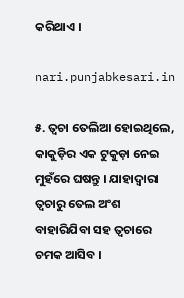କରିଥାଏ ।

nari.punjabkesari.in

୫. ତ୍ୱଚା ତେଲିଆ ହୋଇଥିଲେ, କାକୁଡ଼ିର ଏକ ଟୁକୁଡ଼ା ନେଇ ମୁହଁରେ ଘଷନ୍ତୁ । ଯାହାଦ୍ୱାରା ତ୍ୱଚାରୁ ତେଲ ଅଂଶ ବାହାରିଯିବା ସହ ତ୍ୱଚାରେ ଚମକ ଆସିବ ।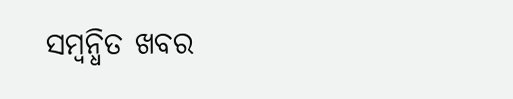ସମ୍ବନ୍ଧିତ ଖବର